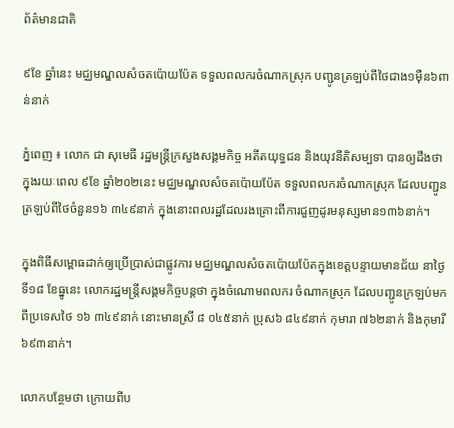ព័ត៌មានជាតិ

៩ខែ ឆ្នាំនេះ មជ្ឈមណ្ឌលសំចតប៉ោយប៉ែត ទទួលពលករចំណាកស្រុក បញ្ជូនត្រឡប់ពីថៃជាង១ម៉ឺន៦ពាន់នាក់

ភ្នំពេញ ៖ លោក ជា សុមេធី រដ្ឋមន្ត្រីក្រសួងសង្គមកិច្ច អតីតយុទ្ធជន និងយុវនីតិសម្បទា បានឲ្យដឹងថា ក្នុងរយៈពេល ៩ខែ ឆ្នាំ២០២នេះ មជ្ឈមណ្ឌលសំចតប៉ោយប៉ែត ទទួលពលករចំណាកស្រុក ដែលបញ្ជូនត្រឡប់ពីថៃចំនួន១៦ ៣៤៩នាក់ ក្នុងនោះពលរដ្ឋដែលរងគ្រោះពីការជួញដូរមនុស្សមាន១៣៦នាក់។

ក្នុងពិធីសម្ពោធដាក់ឲ្យប្រើប្រាស់ជាផ្លូវការ មជ្ឈមណ្ឌលសំចតប៉ោយប៉ែតក្នុងខេត្តបន្ទាយមានជ័យ នាថ្ងៃទី១៨ ខែធ្នូនេះ លោករដ្ឋមន្ត្រីសង្គមកិច្ចបន្តថា ក្នុងចំណោមពលករ ចំណាកស្រុក ដែលបញ្ជូនក្រឡប់មកពីប្រទេសថៃ ១៦ ៣៤៩នាក់ នោះមានស្រី ៨ ០៤៥នាក់ ប្រុស៦ ៨៤៩នាក់ កុមារា ៧៦២នាក់ និងកុមារី ៦៩៣នាក់។

លោកបន្ថែមថា ក្រោយពីប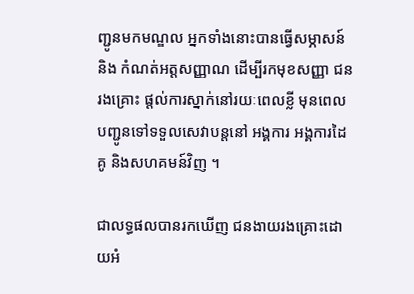ញ្ជូនមកមណ្ឌល អ្នកទាំងនោះបានធ្វើសម្ភាសន៍ និង កំណត់អត្តសញ្ញាណ ដើម្បីរកមុខសញ្ញា ជនរងគ្រោះ ផ្តល់ការស្នាក់នៅរយៈពេលខ្លី មុនពេលបញ្ជូនទៅទទួលសេវាបន្តនៅ អង្គការ អង្គការដៃគូ និងសហគមន៍វិញ ។

ជាលទ្ធផលបានរកឃើញ ជនងាយរងគ្រោះដោយអំ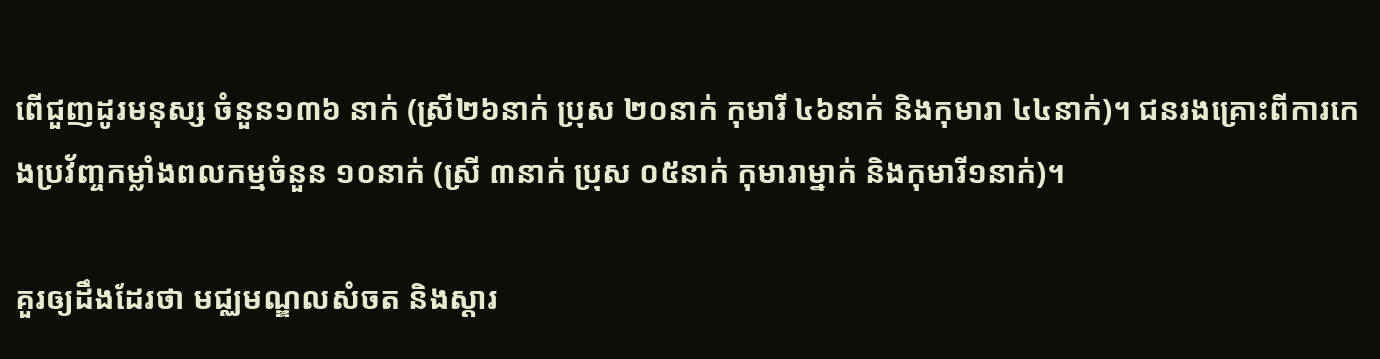ពើជួញដូរមនុស្ស ចំនួន១៣៦ នាក់ (ស្រី២៦នាក់ ប្រុស ២០នាក់ កុមារី ៤៦នាក់ និងកុមារា ៤៤នាក់)។ ជនរងគ្រោះពីការកេងប្រវ័ញ្ចកម្លាំងពលកម្មចំនួន ១០នាក់ (ស្រី ៣នាក់ ប្រុស ០៥នាក់ កុមារាម្នាក់ និងកុមារី១នាក់)។

គួរឲ្យដឹងដែរថា មជ្ឈមណ្ឌលសំចត និងស្តារ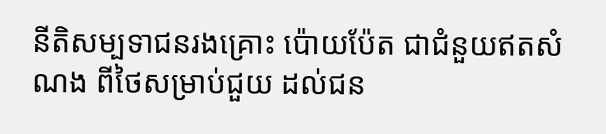នីតិសម្បទាជនរងគ្រោះ ប៉ោយប៉ែត ជាជំនួយឥតសំណង ពីថៃសម្រាប់ជួយ ដល់ជន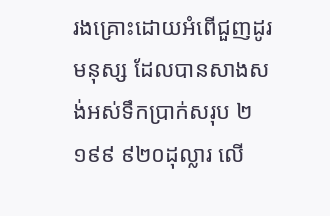រងគ្រោះដោយអំពើជួញដូរមនុស្ស ដែលបានសាងសង់អស់ទឹកប្រាក់សរុប ២ ១៩៩ ៩២០ដុល្លារ លើ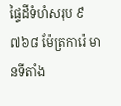ផ្ទៃដីទំហំសរុប ៩ ៧៦៨ ម៉ែត្រការ៉េ មានទីតាំង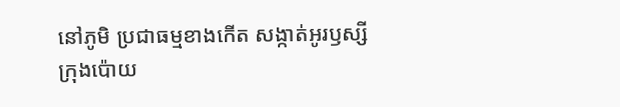នៅភូមិ ប្រជាធម្មខាងកើត សង្កាត់អូរឫស្សី ក្រុងប៉ោយ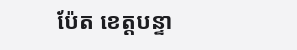ប៉ែត ខេត្តបន្ទា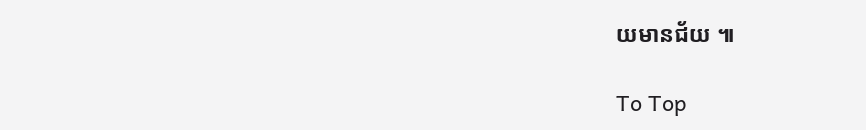យមានជ័យ ៕

To Top